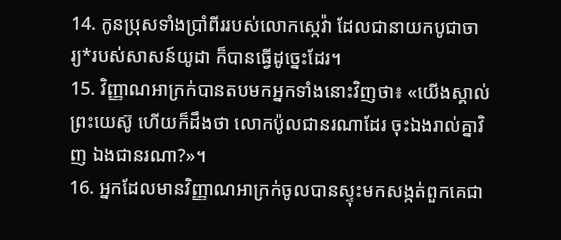14. កូនប្រុសទាំងប្រាំពីររបស់លោកស្កេវ៉ា ដែលជានាយកបូជាចារ្យ*របស់សាសន៍យូដា ក៏បានធ្វើដូច្នេះដែរ។
15. វិញ្ញាណអាក្រក់បានតបមកអ្នកទាំងនោះវិញថា៖ «យើងស្គាល់ព្រះយេស៊ូ ហើយក៏ដឹងថា លោកប៉ូលជានរណាដែរ ចុះឯងរាល់គ្នាវិញ ឯងជានរណា?»។
16. អ្នកដែលមានវិញ្ញាណអាក្រក់ចូលបានស្ទុះមកសង្កត់ពួកគេជា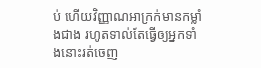ប់ ហើយវិញ្ញាណអាក្រក់មានកម្លាំងជាង រហូតទាល់តែធ្វើឲ្យអ្នកទាំងនោះរត់ចេញ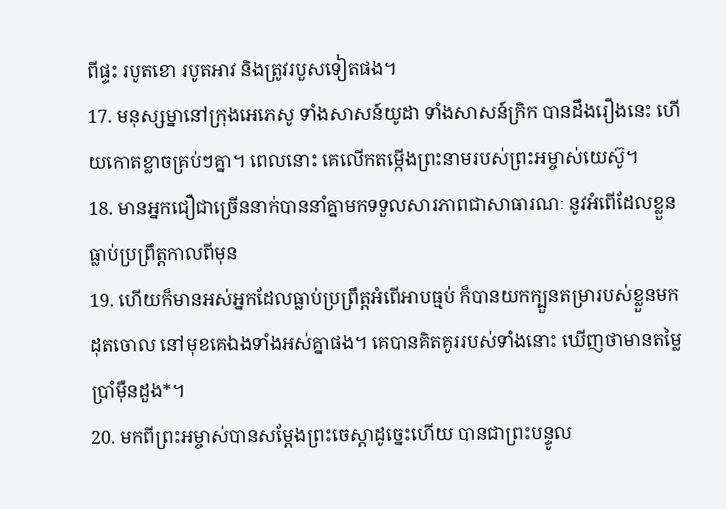ពីផ្ទះ របូតខោ របូតអាវ និងត្រូវរបួសទៀតផង។
17. មនុស្សម្នានៅក្រុងអេភេសូ ទាំងសាសន៍យូដា ទាំងសាសន៍ក្រិក បានដឹងរឿងនេះ ហើយកោតខ្លាចគ្រប់ៗគ្នា។ ពេលនោះ គេលើកតម្កើងព្រះនាមរបស់ព្រះអម្ចាស់យេស៊ូ។
18. មានអ្នកជឿជាច្រើននាក់បាននាំគ្នាមកទទួលសារភាពជាសាធារណៈ នូវអំពើដែលខ្លួនធ្លាប់ប្រព្រឹត្តកាលពីមុន
19. ហើយក៏មានអស់អ្នកដែលធ្លាប់ប្រព្រឹត្តអំពើអាបធ្មប់ ក៏បានយកក្បួនតម្រារបស់ខ្លួនមកដុតចោល នៅមុខគេឯងទាំងអស់គ្នាផង។ គេបានគិតគូររបស់ទាំងនោះ ឃើញថាមានតម្លៃប្រាំម៉ឺនដួង*។
20. មកពីព្រះអម្ចាស់បានសម្តែងព្រះចេស្ដាដូច្នេះហើយ បានជាព្រះបន្ទូល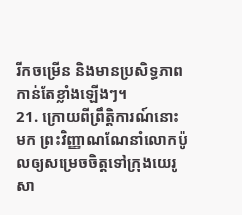រីកចម្រើន និងមានប្រសិទ្ធភាពកាន់តែខ្លាំងឡើងៗ។
21. ក្រោយពីព្រឹត្តិការណ៍នោះមក ព្រះវិញ្ញាណណែនាំលោកប៉ូលឲ្យសម្រេចចិត្តទៅក្រុងយេរូសា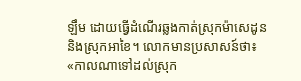ឡឹម ដោយធ្វើដំណើរឆ្លងកាត់ស្រុកម៉ាសេដូន និងស្រុកអាខៃ។ លោកមានប្រសាសន៍ថា៖ «កាលណាទៅដល់ស្រុក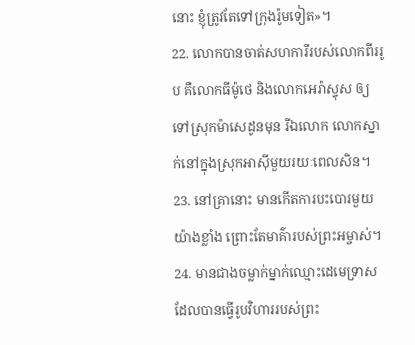នោះ ខ្ញុំត្រូវតែទៅក្រុងរ៉ូមទៀត»។
22. លោកបានចាត់សហការីរបស់លោកពីររូប គឺលោកធីម៉ូថេ និងលោកអេរ៉ាស្ទុស ឲ្យទៅស្រុកម៉ាសេដូនមុន រីឯលោក លោកស្នាក់នៅក្នុងស្រុកអាស៊ីមួយរយៈពេលសិន។
23. នៅគ្រានោះ មានកើតការបះបោរមួយយ៉ាងខ្លាំង ព្រោះតែមាគ៌ារបស់ព្រះអម្ចាស់។
24. មានជាងចម្លាក់ម្នាក់ឈ្មោះដេមេទ្រាស ដែលបានធ្វើរូបវិហាររបស់ព្រះ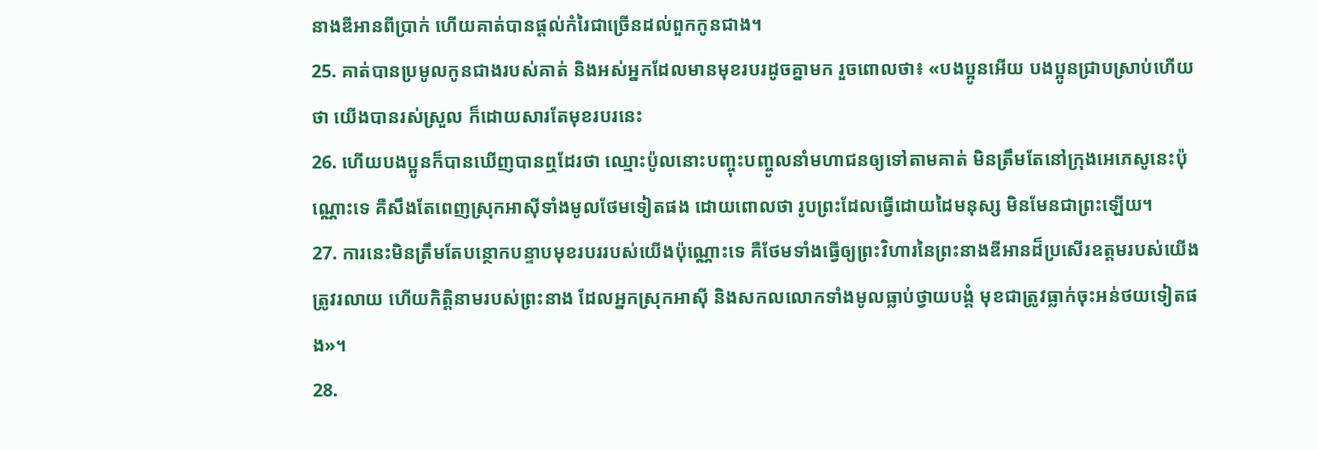នាងឌីអានពីប្រាក់ ហើយគាត់បានផ្ដល់កំរៃជាច្រើនដល់ពួកកូនជាង។
25. គាត់បានប្រមូលកូនជាងរបស់គាត់ និងអស់អ្នកដែលមានមុខរបរដូចគ្នាមក រួចពោលថា៖ «បងប្អូនអើយ បងប្អូនជ្រាបស្រាប់ហើយថា យើងបានរស់ស្រួល ក៏ដោយសារតែមុខរបរនេះ
26. ហើយបងប្អូនក៏បានឃើញបានឮដែរថា ឈ្មោះប៉ូលនោះបញ្ចុះបញ្ចូលនាំមហាជនឲ្យទៅតាមគាត់ មិនត្រឹមតែនៅក្រុងអេភេសូនេះប៉ុណ្ណោះទេ គឺសឹងតែពេញស្រុកអាស៊ីទាំងមូលថែមទៀតផង ដោយពោលថា រូបព្រះដែលធ្វើដោយដៃមនុស្ស មិនមែនជាព្រះឡើយ។
27. ការនេះមិនត្រឹមតែបន្ថោកបន្ទាបមុខរបររបស់យើងប៉ុណ្ណោះទេ គឺថែមទាំងធ្វើឲ្យព្រះវិហារនៃព្រះនាងឌីអានដ៏ប្រសើរឧត្ដមរបស់យើងត្រូវរលាយ ហើយកិត្តិនាមរបស់ព្រះនាង ដែលអ្នកស្រុកអាស៊ី និងសកលលោកទាំងមូលធ្លាប់ថ្វាយបង្គំ មុខជាត្រូវធ្លាក់ចុះអន់ថយទៀតផង»។
28.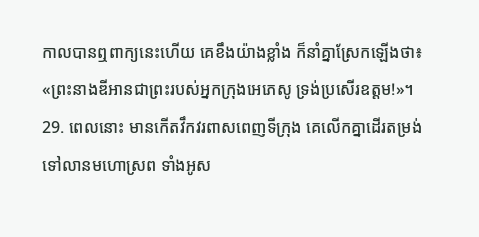កាលបានឮពាក្យនេះហើយ គេខឹងយ៉ាងខ្លាំង ក៏នាំគ្នាស្រែកឡើងថា៖ «ព្រះនាងឌីអានជាព្រះរបស់អ្នកក្រុងអេភេសូ ទ្រង់ប្រសើរឧត្ដម!»។
29. ពេលនោះ មានកើតវឹកវរពាសពេញទីក្រុង គេលើកគ្នាដើរតម្រង់ទៅលានមហោស្រព ទាំងអូស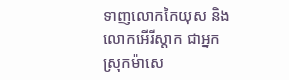ទាញលោកកៃយុស និងលោកអើរីស្ដាក ជាអ្នកស្រុកម៉ាសេ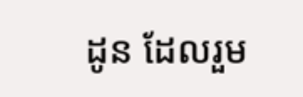ដូន ដែលរួម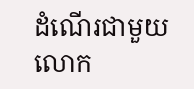ដំណើរជាមួយលោក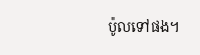ប៉ូលទៅផង។